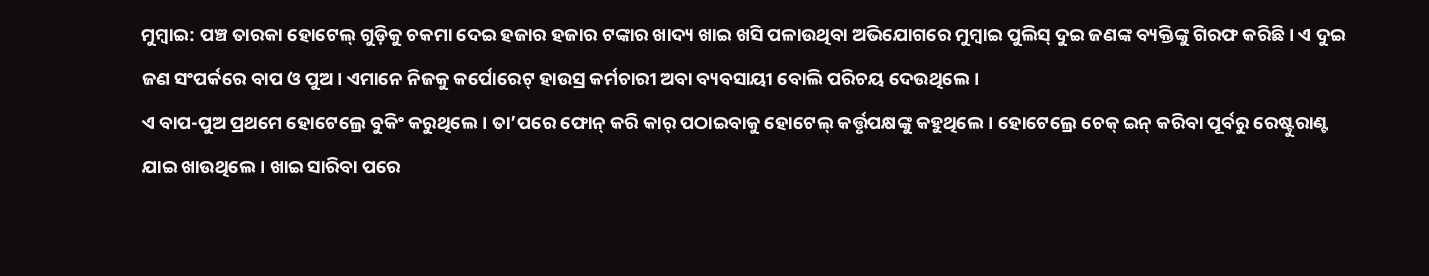ମୁମ୍ବାଇ: ପଞ୍ଚ ତାରକା ହୋଟେଲ୍ ଗୁଡ଼ିକୁ ଚକମା ଦେଇ ହଜାର ହଜାର ଟଙ୍କାର ଖାଦ୍ୟ ଖାଇ ଖସି ପଳାଉଥିବା ଅଭିଯୋଗରେ ମୁମ୍ବାଇ ପୁଲିସ୍ ଦୁଇ ଜଣଙ୍କ ବ୍ୟକ୍ତିଙ୍କୁ ଗିରଫ କରିଛି। ଏ ଦୁଇ ଜଣ ସଂପର୍କରେ ବାପ ଓ ପୁଅ। ଏମାନେ ନିଜକୁ କର୍ପୋରେଟ୍ ହାଉସ୍ର କର୍ମଚାରୀ ଅବା ବ୍ୟବସାୟୀ ବୋଲି ପରିଚୟ ଦେଉଥିଲେ।
ଏ ବାପ-ପୁଅ ପ୍ରଥମେ ହୋଟେଲ୍ରେ ବୁକିଂ କରୁଥିଲେ। ତା’ପରେ ଫୋନ୍ କରି କାର୍ ପଠାଇବାକୁ ହୋଟେଲ୍ କର୍ତ୍ତୃପକ୍ଷଙ୍କୁ କହୁଥିଲେ। ହୋଟେଲ୍ରେ ଚେକ୍ ଇନ୍ କରିବା ପୂର୍ବରୁ ରେଷ୍ଟୁରାଣ୍ଟ ଯାଇ ଖାଉଥିଲେ। ଖାଇ ସାରିବା ପରେ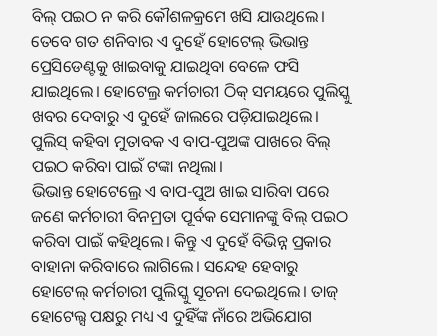ବିଲ୍ ପଇଠ ନ କରି କୌଶଳକ୍ରମେ ଖସି ଯାଉଥିଲେ।
ତେବେ ଗତ ଶନିବାର ଏ ଦୁହେଁ ହୋଟେଲ୍ ଭିଭାନ୍ତ ପ୍ରେସିଡେଣ୍ଟକୁ ଖାଇବାକୁ ଯାଇଥିବା ବେଳେ ଫସି ଯାଇଥିଲେ। ହୋଟେଲ୍ର କର୍ମଚାରୀ ଠିକ୍ ସମୟରେ ପୁଲିସ୍କୁ ଖବର ଦେବାରୁ ଏ ଦୁହେଁ ଜାଲରେ ପଡ଼ିଯାଇଥିଲେ। ପୁଲିସ୍ କହିବା ମୁତାବକ ଏ ବାପ-ପୁଅଙ୍କ ପାଖରେ ବିଲ୍ ପଇଠ କରିବା ପାଇଁ ଟଙ୍କା ନଥିଲା।
ଭିଭାନ୍ତ ହୋଟେଲ୍ରେ ଏ ବାପ-ପୁଅ ଖାଇ ସାରିବା ପରେ ଜଣେ କର୍ମଚାରୀ ବିନମ୍ରତା ପୂର୍ବକ ସେମାନଙ୍କୁ ବିଲ୍ ପଇଠ କରିବା ପାଇଁ କହିଥିଲେ। କିନ୍ତୁ ଏ ଦୁହେଁ ବିଭିନ୍ନ ପ୍ରକାର ବାହାନା କରିବାରେ ଲାଗିଲେ। ସନ୍ଦେହ ହେବାରୁ ହୋଟେଲ୍ କର୍ମଚାରୀ ପୁଲିସ୍କୁ ସୂଚନା ଦେଇଥିଲେ। ତାଜ୍ ହୋଟେଲ୍ସ ପକ୍ଷରୁ ମଧ୍ୟ ଏ ଦୁହିଁଙ୍କ ନାଁରେ ଅଭିଯୋଗ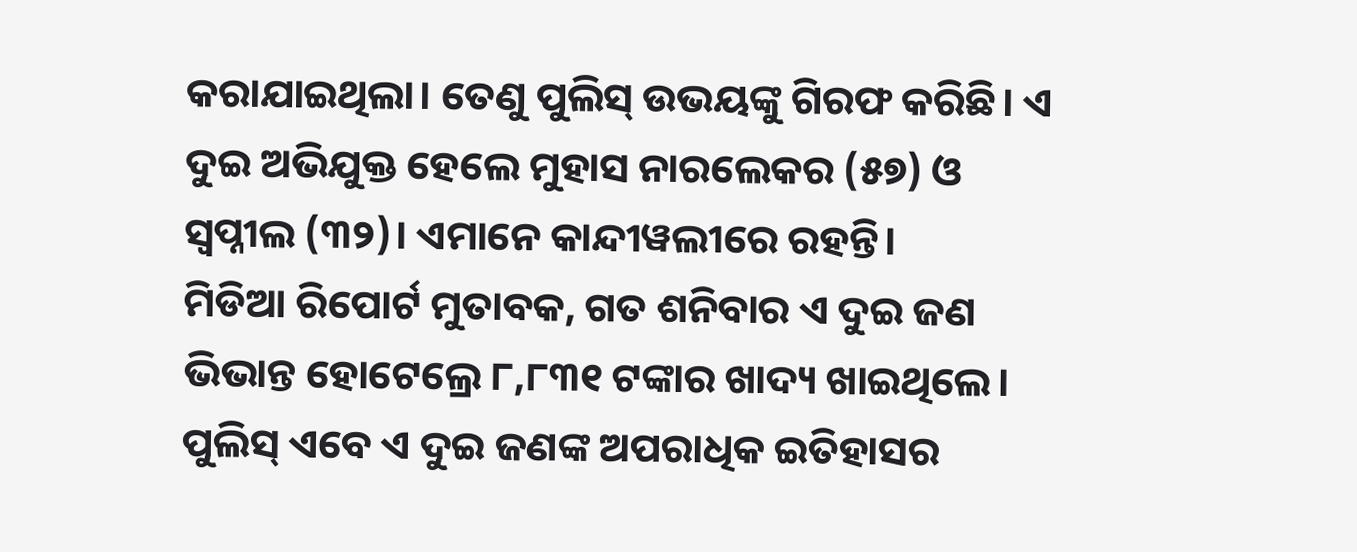କରାଯାଇଥିଲା। ତେଣୁ ପୁଲିସ୍ ଉଭୟଙ୍କୁ ଗିରଫ କରିଛି। ଏ ଦୁଇ ଅଭିଯୁକ୍ତ ହେଲେ ମୁହାସ ନାରଲେକର (୫୭) ଓ ସ୍ୱପ୍ନୀଲ (୩୨)। ଏମାନେ କାନ୍ଦୀୱଲୀରେ ରହନ୍ତି।
ମିଡିଆ ରିପୋର୍ଟ ମୁତାବକ, ଗତ ଶନିବାର ଏ ଦୁଇ ଜଣ ଭିଭାନ୍ତ ହୋଟେଲ୍ରେ ୮,୮୩୧ ଟଙ୍କାର ଖାଦ୍ୟ ଖାଇଥିଲେ।
ପୁଲିସ୍ ଏବେ ଏ ଦୁଇ ଜଣଙ୍କ ଅପରାଧିକ ଇତିହାସର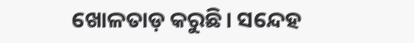ଖୋଳତାଡ଼ କରୁଛି। ସନ୍ଦେହ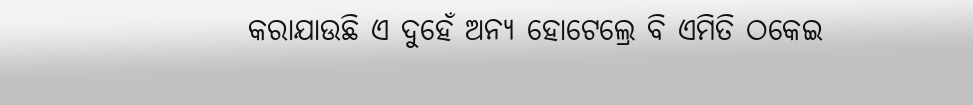କରାଯାଉଛି ଏ ଦୁହେଁ ଅନ୍ୟ ହୋଟେଲ୍ରେ ବି ଏମିତି ଠକେଇ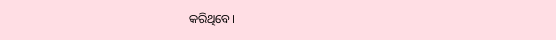କରିଥିବେ।